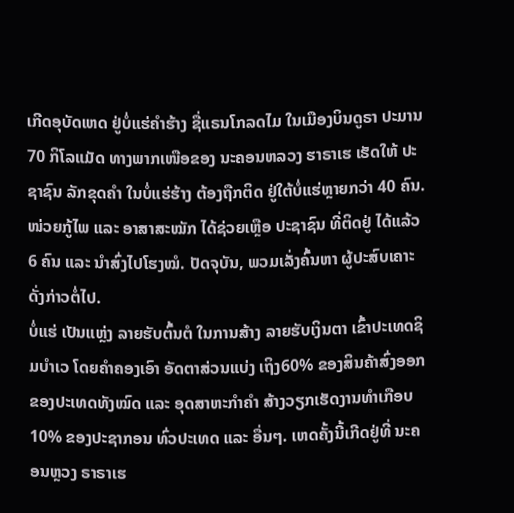ເກີດອຸບັດເຫດ ຢູ່ບໍ່ແຮ່ຄຳຮ້າງ ຊື່ແຣນໂກລດໄມ ໃນເມືອງບິນດູຣາ ປະມານ 70 ກິໂລແມັດ ທາງພາກເໜືອຂອງ ນະຄອນຫລວງ ຮາຣາເຮ ເຮັດໃຫ້ ປະຊາຊົນ ລັກຂຸດຄຳ ໃນບໍ່ແຮ່ຮ້າງ ຕ້ອງຖືກຕິດ ຢູ່ໃຕ້ບໍ່ແຮ່ຫຼາຍກວ່າ 40 ຄົນ.
ໜ່ວຍກູ້ໄພ ແລະ ອາສາສະໝັກ ໄດ້ຊ່ວຍເຫຼືອ ປະຊາຊົນ ທີ່ຕິດຢູ່ ໄດ້ແລ້ວ 6 ຄົນ ແລະ ນຳສົ່ງໄປໂຮງໝໍ. ປັດຈຸບັນ, ພວມເລັ່ງຄົ້ນຫາ ຜູ້ປະສົບເຄາະ ດັ່ງກ່າວຕໍ່ໄປ.
ບໍ່ແຮ່ ເປັນແຫຼ່ງ ລາຍຮັບຕົ້ນຕໍ ໃນການສ້າງ ລາຍຮັບເງິນຕາ ເຂົ້າປະເທດຊິມບຳເວ ໂດຍຄຳຄອງເອົາ ອັດຕາສ່ວນແບ່ງ ເຖິງ60% ຂອງສິນຄ້າສົ່ງອອກ ຂອງປະເທດທັງໝົດ ແລະ ອຸດສາຫະກຳຄຳ ສ້າງວຽກເຮັດງານທຳເກືອບ 10% ຂອງປະຊາກອນ ທົ່ວປະເທດ ແລະ ອື່ນໆ. ເຫດຄັ້ງນີ້ເກີດຢູ່ທີ່ ນະຄອນຫຼວງ ຣາຣາເຮ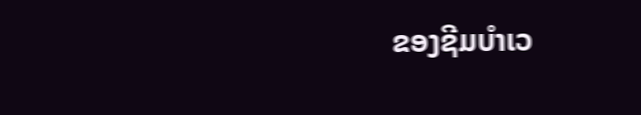ຂອງຊີມບຳເວ